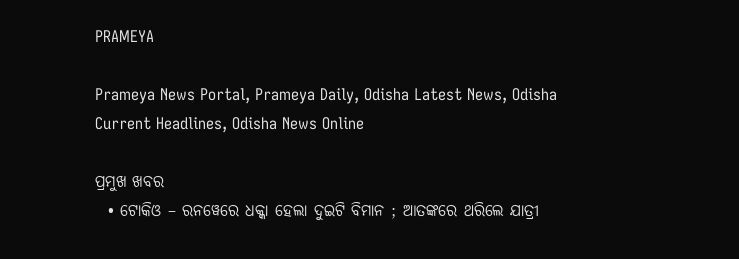PRAMEYA

Prameya News Portal, Prameya Daily, Odisha Latest News, Odisha Current Headlines, Odisha News Online

ପ୍ରମୁଖ ଖବର
  • ଟୋକିଓ – ରନୱେରେ ଧକ୍କା ହେଲା ଦୁଇଟି ବିମାନ ; ଆତଙ୍କରେ ଥରିଲେ ଯାତ୍ରୀ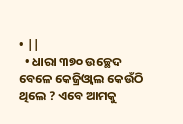• ||
  • ଧାରା ୩୭୦ ଉଚ୍ଛେଦ ବେଳେ କେଜ୍ରିଓ୍ବାଲ କେଉଁଠି ଥିଲେ ? ଏବେ ଆମକୁ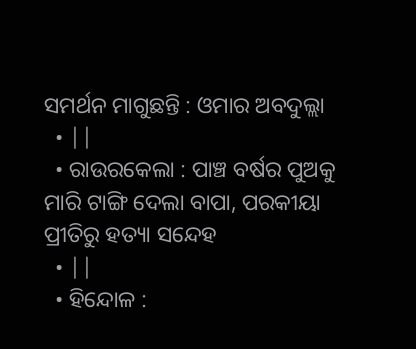ସମର୍ଥନ ମାଗୁଛନ୍ତି : ଓମାର ଅବଦୁଲ୍ଲା
  • ||
  • ରାଉରକେଲା : ପାଞ୍ଚ ବର୍ଷର ପୁଅକୁ ମାରି ଟାଙ୍ଗି ଦେଲା ବାପା, ପରକୀୟା ପ୍ରୀତିରୁ ହତ୍ୟା ସନ୍ଦେହ
  • ||
  • ହିନ୍ଦୋଳ :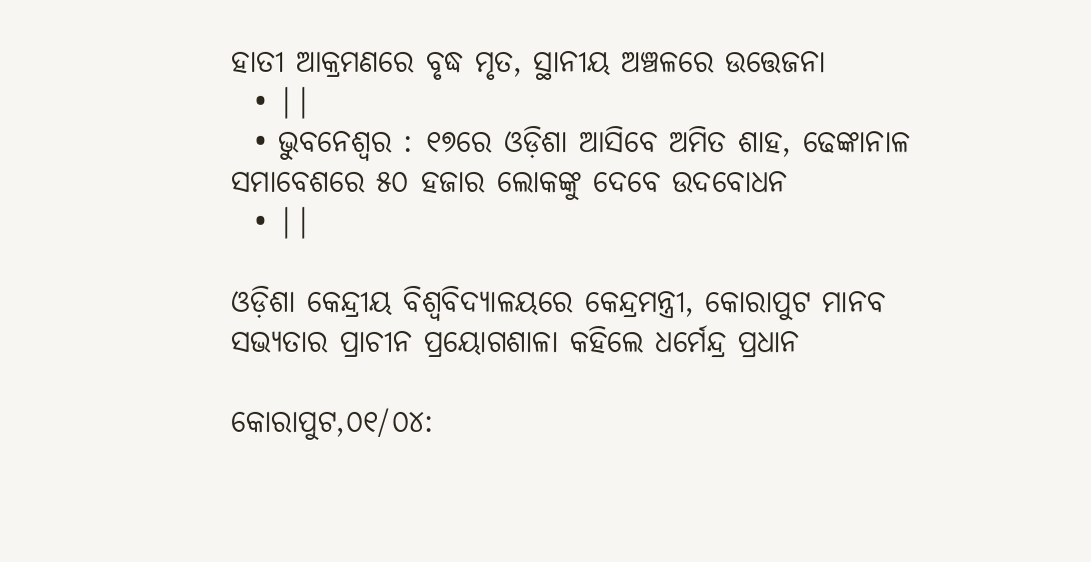ହାତୀ ଆକ୍ରମଣରେ ବୃଦ୍ଧ ମୃତ, ସ୍ଥାନୀୟ ଅଞ୍ଚଳରେ ଉତ୍ତେଜନା
  • ||
  • ଭୁବନେଶ୍ଵର : ୧୭ରେ ଓଡ଼ିଶା ଆସିବେ ଅମିତ ଶାହ, ଢେଙ୍କାନାଳ ସମାବେଶରେ ୫୦ ହଜାର ଲୋକଙ୍କୁ ଦେବେ ଉଦବୋଧନ
  • ||

ଓଡ଼ିଶା କେନ୍ଦ୍ରୀୟ ବିଶ୍ୱବିଦ୍ୟାଳୟରେ କେନ୍ଦ୍ରମନ୍ତ୍ରୀ, କୋରାପୁଟ ମାନବ ସଭ୍ୟତାର ପ୍ରାଚୀନ ପ୍ରୟୋଗଶାଳା କହିଲେ ଧର୍ମେନ୍ଦ୍ର ପ୍ରଧାନ

କୋରାପୁଟ,୦୧/୦୪: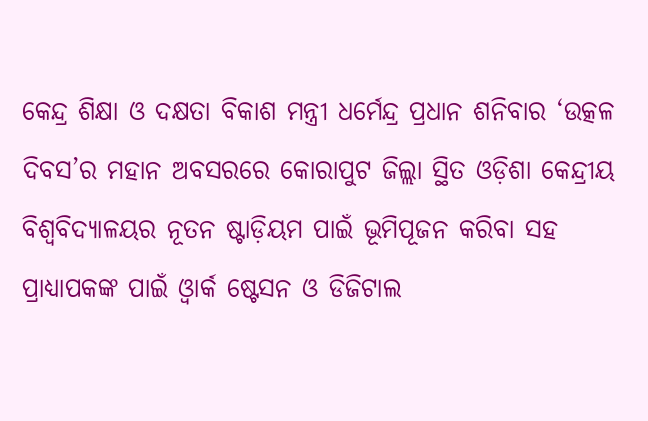କେନ୍ଦ୍ର ଶିକ୍ଷା ଓ ଦକ୍ଷତା ବିକାଶ ମନ୍ତ୍ରୀ ଧର୍ମେନ୍ଦ୍ର ପ୍ରଧାନ ଶନିବାର ‘ଉତ୍କଳ ଦିବସ’ର ମହାନ ଅବସରରେ କୋରାପୁଟ ଜିଲ୍ଲା ସ୍ଥିତ ଓଡ଼ିଶା କେନ୍ଦ୍ରୀୟ ବିଶ୍ୱବିଦ୍ୟାଳୟର ନୂତନ ଷ୍ଟାଡ଼ିୟମ ପାଇଁ ଭୂମିପୂଜନ କରିବା ସହ ପ୍ରାଧ୍ୟାପକଙ୍କ ପାଇଁ ଓ୍ୱାର୍କ ଷ୍ଟେସନ ଓ ଡିଜିଟାଲ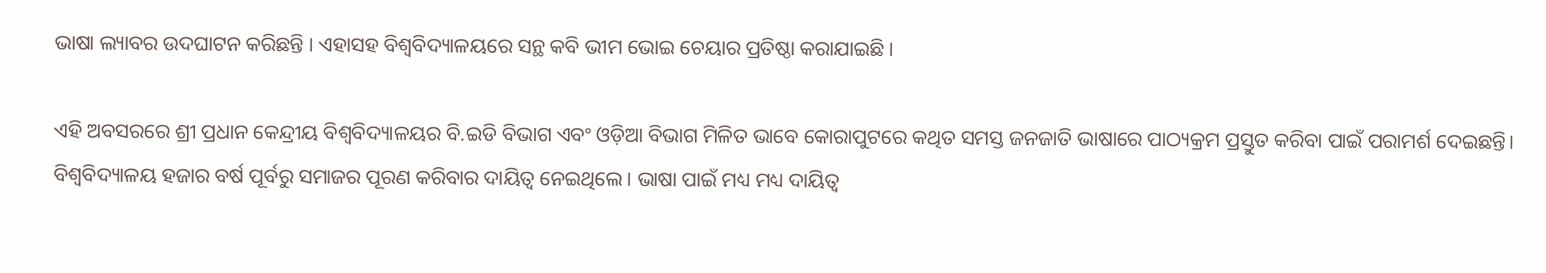ଭାଷା ଲ୍ୟାବର ଉଦଘାଟନ କରିଛନ୍ତି । ଏହାସହ ବିଶ୍ୱବିଦ୍ୟାଳୟରେ ସନ୍ଥ କବି ଭୀମ ଭୋଇ ଚେୟାର ପ୍ରତିଷ୍ଠା କରାଯାଇଛି ।

ଏହି ଅବସରରେ ଶ୍ରୀ ପ୍ରଧାନ କେନ୍ଦ୍ରୀୟ ବିଶ୍ୱବିଦ୍ୟାଳୟର ବି.ଇଡି ବିଭାଗ ଏବଂ ଓଡ଼ିଆ ବିଭାଗ ମିଳିତ ଭାବେ କୋରାପୁଟରେ କଥିତ ସମସ୍ତ ଜନଜାତି ଭାଷାରେ ପାଠ୍ୟକ୍ରମ ପ୍ରସ୍ତୁତ କରିବା ପାଇଁ ପରାମର୍ଶ ଦେଇଛନ୍ତି। ବିଶ୍ୱବିଦ୍ୟାଳୟ ହଜାର ବର୍ଷ ପୂର୍ବରୁ ସମାଜର ପୂରଣ କରିବାର ଦାୟିତ୍ୱ ନେଇଥିଲେ । ଭାଷା ପାଇଁ ମଧ୍ୟ ମଧ୍ୟ ଦାୟିତ୍ୱ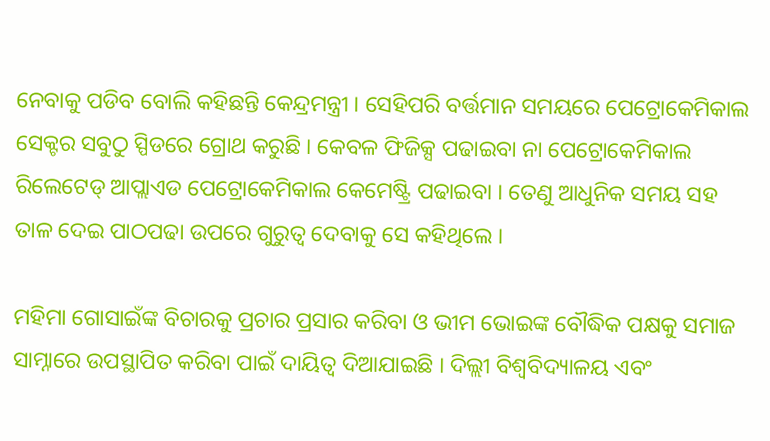ନେବାକୁ ପଡିବ ବୋଲି କହିଛନ୍ତି କେନ୍ଦ୍ରମନ୍ତ୍ରୀ । ସେହିପରି ବର୍ତ୍ତମାନ ସମୟରେ ପେଟ୍ରୋକେମିକାଲ ସେକ୍ଟର ସବୁଠୁ ସ୍ପିଡରେ ଗ୍ରୋଥ କରୁଛି । କେବଳ ଫିଜିକ୍ସ ପଢାଇବା ନା ପେଟ୍ରୋକେମିକାଲ ରିଲେଟେଡ୍ ଆପ୍ଲାଏଡ ପେଟ୍ରୋକେମିକାଲ କେମେଷ୍ଟ୍ରି ପଢାଇବା । ତେଣୁ ଆଧୁନିକ ସମୟ ସହ ତାଳ ଦେଇ ପାଠପଢା ଉପରେ ଗୁରୁତ୍ୱ ଦେବାକୁ ସେ କହିଥିଲେ ।

ମହିମା ଗୋସାଇଁଙ୍କ ବିଚାରକୁ ପ୍ରଚାର ପ୍ରସାର କରିବା ଓ ଭୀମ ଭୋଇଙ୍କ ବୌଦ୍ଧିକ ପକ୍ଷକୁ ସମାଜ ସାମ୍ନାରେ ଉପସ୍ଥାପିତ କରିବା ପାଇଁ ଦାୟିତ୍ୱ ଦିଆଯାଇଛି । ଦିଲ୍ଲୀ ବିଶ୍ୱବିଦ୍ୟାଳୟ ଏବଂ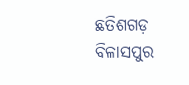ଛତିଶଗଡ଼ ବିଳାସପୁର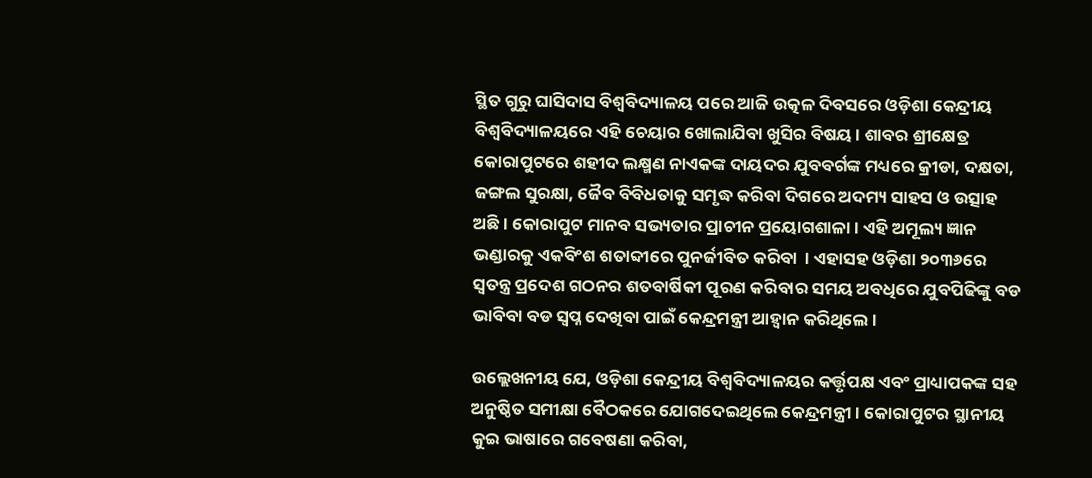ସ୍ଥିତ ଗୁରୁ ଘାସିଦାସ ବିଶ୍ୱବିଦ୍ୟାଳୟ ପରେ ଆଜି ଉତ୍କଳ ଦିବସରେ ଓଡ଼ିଶା କେନ୍ଦ୍ରୀୟ ବିଶ୍ୱବିଦ୍ୟାଳୟରେ ଏହି ଚେୟାର ଖୋଲାଯିବା ଖୁସିର ବିଷୟ । ଶାବର ଶ୍ରୀକ୍ଷେତ୍ର କୋରାପୁଟରେ ଶହୀଦ ଲକ୍ଷ୍ମଣ ନାଏକଙ୍କ ଦାୟଦର ଯୁବବର୍ଗଙ୍କ ମଧ୍ୟରେ କ୍ରୀଡା, ଦକ୍ଷତା, ଜଙ୍ଗଲ ସୁରକ୍ଷା, ଜୈବ ବିବିଧତାକୁ ସମୃଦ୍ଧ କରିବା ଦିଗରେ ଅଦମ୍ୟ ସାହସ ଓ ଉତ୍ସାହ ଅଛି । କୋରାପୁଟ ମାନବ ସଭ୍ୟତାର ପ୍ରାଚୀନ ପ୍ରୟୋଗଶାଳା । ଏହି ଅମୂଲ୍ୟ ଜ୍ଞାନ ଭଣ୍ଡାରକୁ ଏକବିଂଶ ଶତାବ୍ଦୀରେ ପୁନର୍ଜୀବିତ କରିବା  । ଏହାସହ ଓଡ଼ିଶା ୨୦୩୬ରେ ସ୍ୱତନ୍ତ୍ର ପ୍ରଦେଶ ଗଠନର ଶତବାର୍ଷିକୀ ପୂରଣ କରିବାର ସମୟ ଅବଧିରେ ଯୁବପିଢିଙ୍କୁ ବଡ ଭାବିବା ବଡ ସ୍ୱପ୍ନ ଦେଖିବା ପାଇଁ କେନ୍ଦ୍ରମନ୍ତ୍ରୀ ଆହ୍ୱାନ କରିଥିଲେ ।

ଉଲ୍ଲେଖନୀୟ ଯେ, ଓଡ଼ିଶା କେନ୍ଦ୍ରୀୟ ବିଶ୍ୱବିଦ୍ୟାଳୟର କର୍ତ୍ତୃପକ୍ଷ ଏବଂ ପ୍ରାଧ୍ୟାପକଙ୍କ ସହ ଅନୁଷ୍ଠିତ ସମୀକ୍ଷା ବୈଠକରେ ଯୋଗଦେଇଥିଲେ କେନ୍ଦ୍ରମନ୍ତ୍ରୀ । କୋରାପୁଟର ସ୍ଥାନୀୟ କୁଇ ଭାଷାରେ ଗବେଷଣା କରିବା,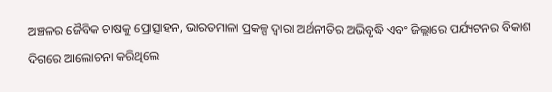ଅଞ୍ଚଳର ଜୈବିକ ଚାଷକୁ ପ୍ରୋତ୍ସାହନ, ଭାରତମାଳା ପ୍ରକଳ୍ପ ଦ୍ୱାରା ଅର୍ଥନୀତିର ଅଭିବୃଦ୍ଧି ଏବଂ ଜିଲ୍ଲାରେ ପର୍ଯ୍ୟଟନର ବିକାଶ ଦିଗରେ ଆଲୋଚନା କରିଥିଲେ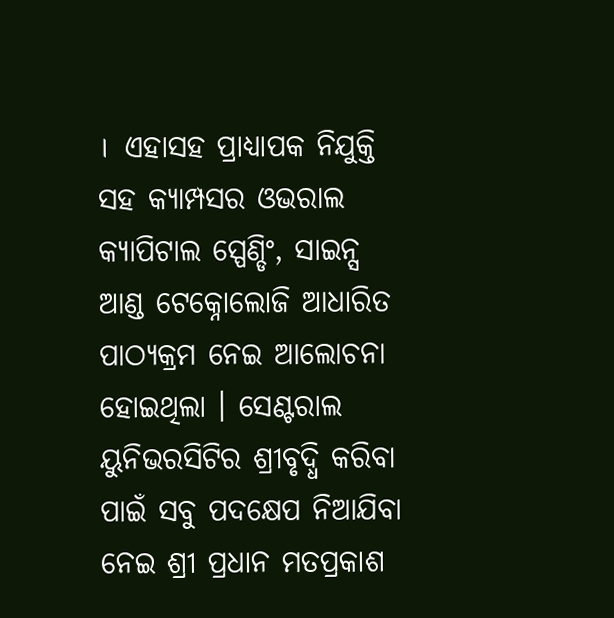।  ଏହାସହ ପ୍ରାଧ୍ୟାପକ ନିଯୁକ୍ତି ସହ କ୍ୟାମ୍ପସର ଓଭରାଲ କ୍ୟାପିଟାଲ ସ୍ପେଣ୍ଡିଂ, ସାଇନ୍ସ ଆଣ୍ଡ ଟେକ୍ନୋଲୋଜି ଆଧାରିତ ପାଠ୍ୟକ୍ରମ ନେଇ ଆଲୋଚନା ହୋଇଥିଲା । ସେଣ୍ଟରାଲ ୟୁନିଭରସିଟିର ଶ୍ରୀବୃଦ୍ଧି କରିବା ପାଇଁ ସବୁ ପଦକ୍ଷେପ ନିଆଯିବା ନେଇ ଶ୍ରୀ ପ୍ରଧାନ ମତପ୍ରକାଶ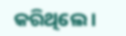କରିଥିଲେ ।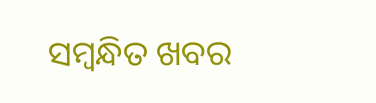ସମ୍ବନ୍ଧିତ ଖବର